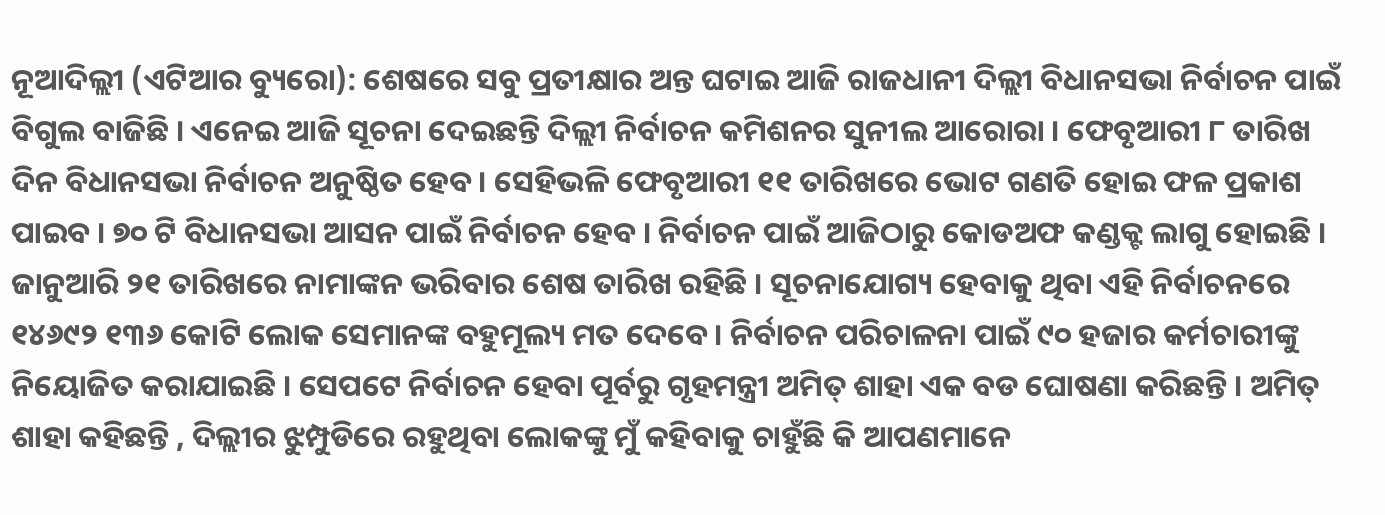ନୂଆଦିଲ୍ଲୀ (ଏଟିଆର ବ୍ୟୁରୋ): ଶେଷରେ ସବୁ ପ୍ରତୀକ୍ଷାର ଅନ୍ତ ଘଟାଇ ଆଜି ରାଜଧାନୀ ଦିଲ୍ଲୀ ବିଧାନସଭା ନିର୍ବାଚନ ପାଇଁ ବିଗୁଲ ବାଜିଛି । ଏନେଇ ଆଜି ସୂଚନା ଦେଇଛନ୍ତି ଦିଲ୍ଲୀ ନିର୍ବାଚନ କମିଶନର ସୁନୀଲ ଆରୋରା । ଫେବୃଆରୀ ୮ ତାରିଖ ଦିନ ବିଧାନସଭା ନିର୍ବାଚନ ଅନୁଷ୍ଠିତ ହେବ । ସେହିଭଳି ଫେବୃଆରୀ ୧୧ ତାରିଖରେ ଭୋଟ ଗଣତି ହୋଇ ଫଳ ପ୍ରକାଶ ପାଇବ । ୭୦ ଟି ବିଧାନସଭା ଆସନ ପାଇଁ ନିର୍ବାଚନ ହେବ । ନିର୍ବାଚନ ପାଇଁ ଆଜିଠାରୁ କୋଡଅଫ କଣ୍ଡକ୍ଟ ଲାଗୁ ହୋଇଛି ।
ଜାନୁଆରି ୨୧ ତାରିଖରେ ନାମାଙ୍କନ ଭରିବାର ଶେଷ ତାରିଖ ରହିଛି । ସୂଚନାଯୋଗ୍ୟ ହେବାକୁ ଥିବା ଏହି ନିର୍ବାଚନରେ ୧୪୬୯୨ ୧୩୬ କୋଟି ଲୋକ ସେମାନଙ୍କ ବହୁମୂଲ୍ୟ ମତ ଦେବେ । ନିର୍ବାଚନ ପରିଚାଳନା ପାଇଁ ୯୦ ହଜାର କର୍ମଚାରୀଙ୍କୁ ନିୟୋଜିତ କରାଯାଇଛି । ସେପଟେ ନିର୍ବାଚନ ହେବା ପୂର୍ବରୁ ଗୃହମନ୍ତ୍ରୀ ଅମିତ୍ ଶାହା ଏକ ବଡ ଘୋଷଣା କରିଛନ୍ତି । ଅମିତ୍ ଶାହା କହିଛନ୍ତି , ଦିଲ୍ଲୀର ଝୁମ୍ପୁଡିରେ ରହୁଥିବା ଲୋକଙ୍କୁ ମୁଁ କହିବାକୁ ଚାହୁଁଛି କି ଆପଣମାନେ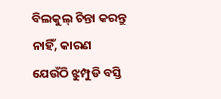ବିଲକୁଲ୍ ଚିନ୍ତା କରନ୍ତୁ ନାହିଁ, କାରଣ ଯେଉଁଠି ଝୁମ୍ପୁଡି ବସ୍ତି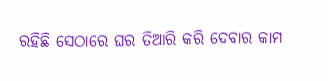ରହିଛି ସେଠାରେ ଘର ତିଆରି କରି ଦେବାର କାମ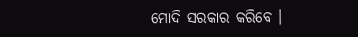ମୋଦି ସରକାର କରିବେ ।